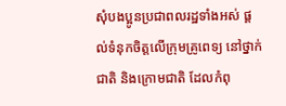សុំបងប្អូនប្រជាពលរដ្ឋទាំងអស់ ផ្តល់ទំនុកចិត្តលើក្រុមគ្រូពេទ្យ នៅថ្នាក់ជាតិ និងក្រោមជាតិ ដែលកំពុ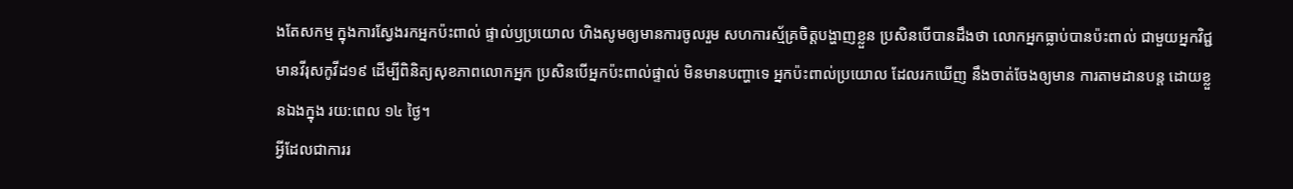ងតែសកម្ម ក្នុងការស្វែងរកអ្នកប៉ះពាល់ ផ្ទាល់ឫប្រយោល ហិងសូមឲ្យមានការចូលរួម សហការស្ម័គ្រចិត្តបង្ហាញខ្លួន ប្រសិនបើបានដឹងថា លោកអ្នកធ្លាប់បានប៉ះពាល់ ជាមួយអ្នកវិជ្ជមានវីរុសកូវីដ១៩ ដើម្បីពិនិត្យសុខភាពលោកអ្នក ប្រសិនបើអ្នកប៉ះពាល់ផ្ទាល់ មិនមានបញ្ហាទេ អ្នកប៉ះពាល់ប្រយោល ដែលរកឃើញ នឹងចាត់ចែងឲ្យមាន ការតាមដានបន្ត ដោយខ្លួនឯងក្នុង រយ:ពេល ១៤ ថ្ងៃ។
អ្វីដែលជាការរ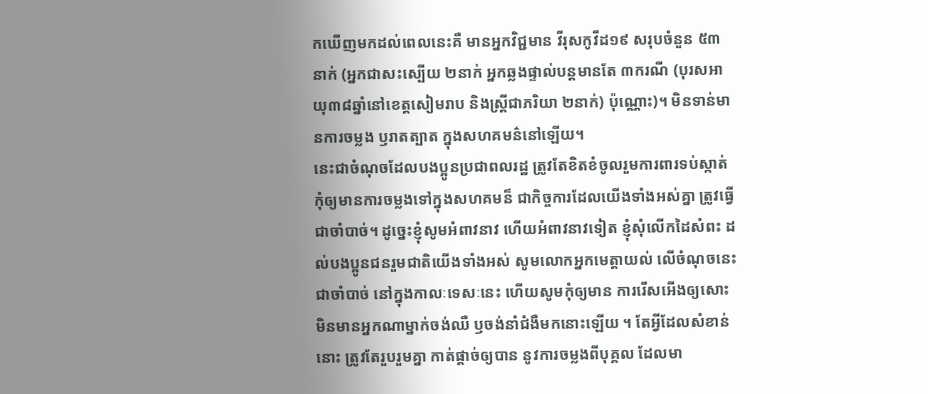កឃើញមកដល់ពេលនេះគឺ មានអ្នកវិជ្ជមាន វីរុសកូវីដ១៩ សរុបចំនួន ៥៣នាក់ (អ្នកជាសះស្បេីយ ២នាក់ អ្នកឆ្លងផ្ទាល់បន្តមានតែ ៣ករណី (បុរសអាយុ៣៨ឆ្នាំនៅខេត្តសៀមរាប និងស្ត្រីជាភរិយា ២នាក់) ប៉ុណ្ណោះ)។ មិនទាន់មានការចម្លង ឫរាតត្បាត ក្នុងសហគមន៌នៅឡេីយ។
នេះជាចំណុចដែលបងប្អូនប្រជាពលរដ្ឋ ត្រូវតែខិតខំចូលរួមការពារទប់ស្កាត់ កុំឲ្យមានការចម្លងទៅក្នុងសហគមន៏ ជាកិច្ចការដែលយើងទាំងអស់គ្នា ត្រូវធ្វើជាចាំបាច់។ ដូច្នេះខ្ញុំសូមអំពាវនាវ ហើយអំពាវនាវទៀត ខ្ញុំសុំលើកដៃសំពះ ដល់បងប្អូនជនរួមជាតិយើងទាំងអស់ សូមលោកអ្នកមេត្តាយល់ លើចំណុចនេះជាចាំបាច់ នៅក្នុងកាលៈទេសៈនេះ ហើយសូមកុំឲ្យមាន ការរើសអើងឲ្យសោះ មិនមានអ្នកណាម្នាក់ចង់ឈឺ ឫចង់នាំជំងឺមកនោះឡើយ ។ តែអ្វីដែលសំខាន់ នោះ ត្រូវតែរួបរួមគ្នា កាត់ផ្តាច់ឲ្យបាន នូវការចម្លងពីបុគ្គល ដែលមា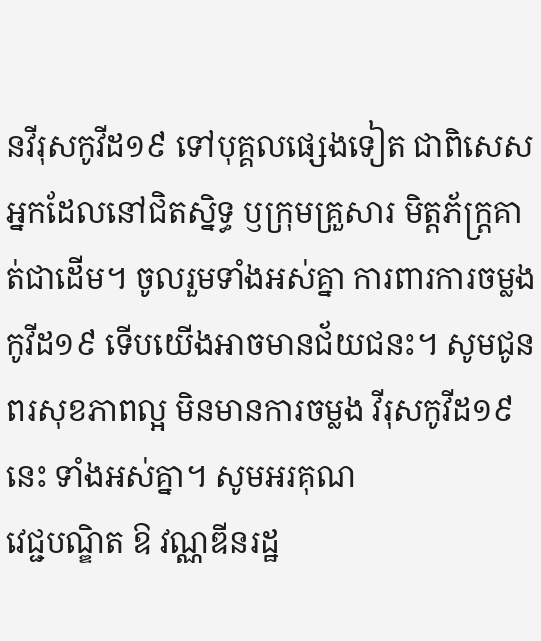នវីរុសកូវីដ១៩ ទៅបុគ្គលផ្សេងទៀត ជាពិសេសអ្នកដែលនៅជិតស្និទ្ធ ឫក្រុមគ្រួសារ មិត្តភ័ក្រ្តគាត់ជាដើម។ ចូលរួមទាំងអស់គ្នា ការពារការចម្លងកូវីដ១៩ ទើបយើងអាចមានជ័យជនះ។ សូមជូនពរសុខភាពល្អ មិនមានការចម្លង វីរុសកូវីដ១៩នេះ ទាំងអស់គ្នា។ សូមអរគុណ
វេជ្ជបណ្ឌិត ឱ វណ្ណឌីនរដ្ឋ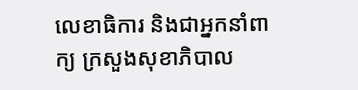លេខាធិការ និងជាអ្នកនាំពាក្យ ក្រសួងសុខាភិបាល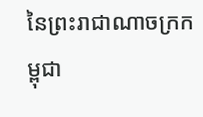នៃព្រះរាជាណាចក្រកម្ពុជា